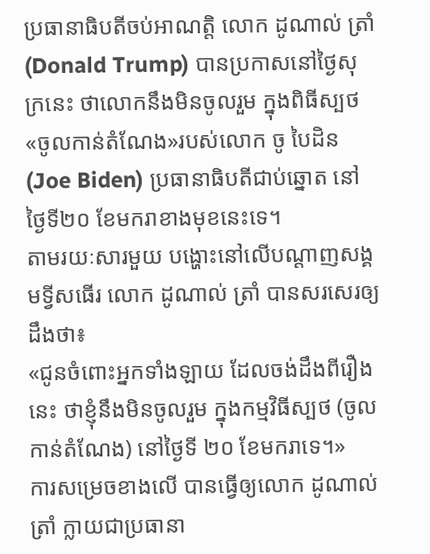ប្រធានាធិបតីចប់អាណត្តិ លោក ដូណាល់ ត្រាំ (Donald Trump) បានប្រកាសនៅថ្ងៃសុក្រនេះ ថាលោកនឹងមិនចូលរួម ក្នុងពិធីស្បថ«ចូលកាន់តំណែង»របស់លោក ចូ បៃដិន (Joe Biden) ប្រធានាធិបតីជាប់ឆ្នោត នៅថ្ងៃទី២០ ខែមករាខាងមុខនេះទេ។
តាមរយៈសារមួយ បង្ហោះនៅលើបណ្ដាញសង្គមទ្វីសធើរ លោក ដូណាល់ ត្រាំ បានសរសេរឲ្យដឹងថា៖
«ជូនចំពោះអ្នកទាំងឡាយ ដែលចង់ដឹងពីរឿងនេះ ថាខ្ញុំនឹងមិនចូលរួម ក្នុងកម្មវិធីស្បថ (ចូលកាន់តំណែង) នៅថ្ងៃទី ២០ ខែមករាទេ។»
ការសម្រេចខាងលើ បានធ្វើឲ្យលោក ដូណាល់ ត្រាំ ក្លាយជាប្រធានា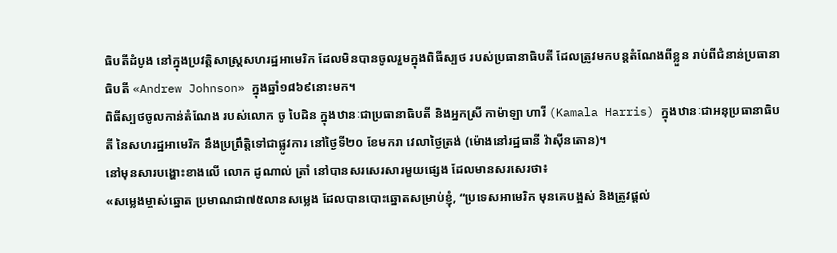ធិបតីដំបូង នៅក្នុងប្រវត្តិសាស្ត្រសហរដ្ឋអាមេរិក ដែលមិនបានចូលរួមក្នុងពិធីស្បថ របស់ប្រធានាធិបតី ដែលត្រូវមកបន្តតំណែងពីខ្លួន រាប់ពីជំនាន់ប្រធានាធិបតី «Andrew Johnson» ក្នុងឆ្នាំ១៨៦៩នោះមក។
ពិធីស្បថចូលកាន់តំណែង របស់លោក ចូ បៃដិន ក្នុងឋានៈជាប្រធានាធិបតី និងអ្នកស្រី កាម៉ាឡា ហារី (Kamala Harris) ក្នុងឋានៈជាអនុប្រធានាធិបតី នៃសហរដ្ឋអាមេរិក នឹងប្រព្រឹត្តិទៅជាផ្លូវការ នៅថ្ងៃទី២០ ខែមករា វេលាថ្ងៃត្រង់ (ម៉ោងនៅរដ្ឋធានី វ៉ាស៊ីនតោន)។
នៅមុនសារបង្ហោះខាងលើ លោក ដូណាល់ ត្រាំ នៅបានសរសេរសារមួយផ្សេង ដែលមានសរសេរថា៖
«សម្លេងម្ចាស់ឆ្នោត ប្រមាណជា៧៥លានសម្លេង ដែលបានបោះឆ្នោតសម្រាប់ខ្ញុំ, “ប្រទេសអាមេរិក មុនគេបង្អស់ និងត្រូវផ្ដល់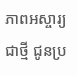ភាពអស្ចារ្យជាថ្មី ជូនប្រ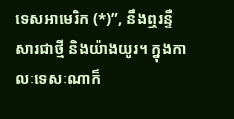ទេសអាមេរិក (*)”, នឹងឮរន្ទឺសារជាថ្មី និងយ៉ាងយូរ។ ក្នុងកាលៈទេសៈណាក៏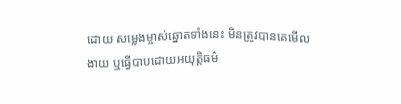ដោយ សម្លេងម្ចាស់ឆ្នោតទាំងនេះ មិនត្រូវបានគេមើលងាយ ឬធ្វើបាបដោយអយុត្តិធម៌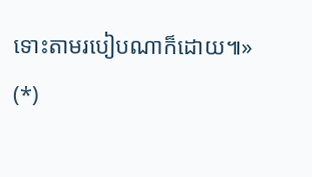ទោះតាមរបៀបណាក៏ដោយ៕»
(*)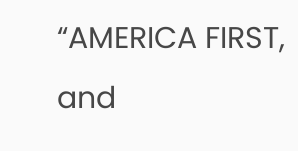“AMERICA FIRST, and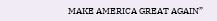MAKE AMERICA GREAT AGAIN”